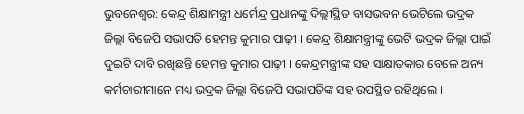ଭୁବନେଶ୍ବର: କେନ୍ଦ୍ର ଶିକ୍ଷାମନ୍ତ୍ରୀ ଧର୍ମେନ୍ଦ୍ର ପ୍ରଧାନଙ୍କୁ ଦିଲ୍ଲୀସ୍ଥିତ ବାସଭବନ ଭେଟିଲେ ଭଦ୍ରକ ଜିଲ୍ଲା ବିଜେପି ସଭାପତି ହେମନ୍ତ କୁମାର ପାଢ଼ୀ । କେନ୍ଦ୍ର ଶିକ୍ଷାମନ୍ତ୍ରୀଙ୍କୁ ଭେଟି ଭଦ୍ରକ ଜିଲ୍ଲା ପାଇଁ ଦୁଇଟି ଦାବି ରଖିଛନ୍ତି ହେମନ୍ତ କୁମାର ପାଢ଼ୀ । କେନ୍ଦ୍ରମନ୍ତ୍ରୀଙ୍କ ସହ ସାକ୍ଷାତକାର ବେଳେ ଅନ୍ୟ କର୍ମଚାରୀମାନେ ମଧ୍ୟ ଭଦ୍ରକ ଜିଲ୍ଲା ବିଜେପି ସଭାପତିଙ୍କ ସହ ଉପସ୍ଥିତ ରହିଥିଲେ ।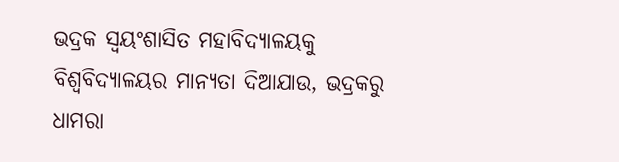ଭଦ୍ରକ ସ୍ବୟଂଶାସିତ ମହାବିଦ୍ୟାଳୟକୁ ବିଶ୍ୱବିଦ୍ୟାଳୟର ମାନ୍ୟତା ଦିଆଯାଉ, ଭଦ୍ରକରୁ ଧାମରା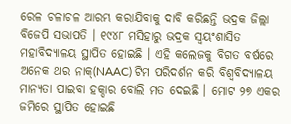ରେଳ ଚଳାଚଳ ଆରମ୍ଭ କରାଯିବାକୁ ଦାବି କରିଛନ୍ତି ଭଦ୍ରକ ଜିଲ୍ଲା ବିଜେପି ସଭାପତି । ୧୯୪୮ ମସିହାରୁ ଭଦ୍ରକ ସ୍ବୟଂଶାସିତ ମହାବିଦ୍ୟାଳୟ ସ୍ଥାପିତ ହୋଇଛି । ଏହି କଲେଜକୁ ବିଗତ ବର୍ଷରେ ଅନେକ ଥର ନାକ୍(NAAC) ଟିମ ପରିଦର୍ଶନ କରି ବିଶ୍ବବିଦ୍ୟାଳୟ ମାନ୍ୟତା ପାଇବା ହକ୍ଦାର ବୋଲି ମତ ଦେଇଛି । ମୋଟ ୨୭ ଏକର ଜମିରେ ସ୍ଥାପିତ ହୋଇଛି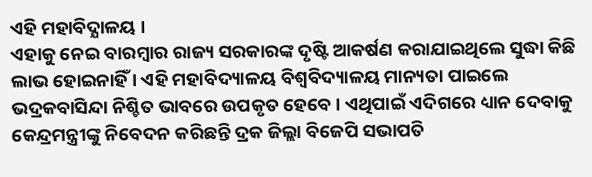ଏହି ମହାବିଦ୍ଯାଳୟ ।
ଏହାକୁ ନେଇ ବାରମ୍ବାର ରାଜ୍ୟ ସରକାରଙ୍କ ଦୃଷ୍ଟି ଆକର୍ଷଣ କରାଯାଇଥିଲେ ସୁଦ୍ଧା କିଛି ଲାଭ ହୋଇନାହିଁ । ଏହି ମହାବିଦ୍ୟାଳୟ ବିଶ୍ବବିଦ୍ୟାଳୟ ମାନ୍ୟତା ପାଇଲେ ଭଦ୍ରକବାସିନ୍ଦା ନିଶ୍ଚିତ ଭାବରେ ଉପକୃତ ହେବେ । ଏଥିପାଇଁ ଏଦିଗରେ ଧ୍ୟାନ ଦେବାକୁ କେନ୍ଦ୍ରମନ୍ତ୍ରୀଙ୍କୁ ନିବେଦନ କରିଛନ୍ତି ଦ୍ରକ ଜିଲ୍ଲା ବିଜେପି ସଭାପତି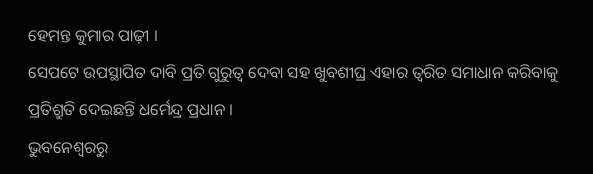ହେମନ୍ତ କୁମାର ପାଢ଼ୀ ।
ସେପଟେ ଉପସ୍ଥାପିତ ଦାବି ପ୍ରତି ଗୁରୁତ୍ବ ଦେବା ସହ ଖୁବଶୀଘ୍ର ଏହାର ତ୍ବରିତ ସମାଧାନ କରିବାକୁ ପ୍ରତିଶ୍ରୁତି ଦେଇଛନ୍ତି ଧର୍ମେନ୍ଦ୍ର ପ୍ରଧାନ ।
ଭୁବନେଶ୍ବରରୁ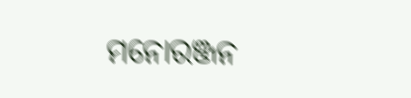ମନୋରଞ୍ଜନ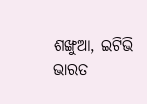ଶଙ୍ଖୁଆ, ଇଟିଭି ଭାରତ